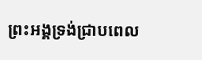ព្រះអង្គទ្រង់ជ្រាបពេល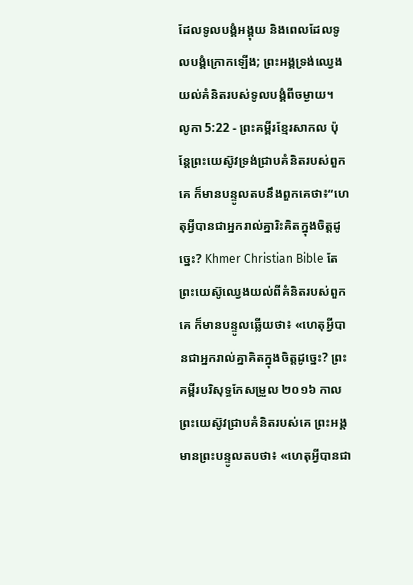ដែលទូលបង្គំអង្គុយ និងពេលដែលទូលបង្គំក្រោកឡើង; ព្រះអង្គទ្រង់ឈ្វេងយល់គំនិតរបស់ទូលបង្គំពីចម្ងាយ។
លូកា 5:22 - ព្រះគម្ពីរខ្មែរសាកល ប៉ុន្តែព្រះយេស៊ូវទ្រង់ជ្រាបគំនិតរបស់ពួកគេ ក៏មានបន្ទូលតបនឹងពួកគេថា៖“ហេតុអ្វីបានជាអ្នករាល់គ្នារិះគិតក្នុងចិត្តដូច្នេះ? Khmer Christian Bible តែព្រះយេស៊ូឈ្វេងយល់ពីគំនិតរបស់ពួកគេ ក៏មានបន្ទូលឆ្លើយថា៖ «ហេតុអ្វីបានជាអ្នករាល់គ្នាគិតក្នុងចិត្ដដូច្នេះ? ព្រះគម្ពីរបរិសុទ្ធកែសម្រួល ២០១៦ កាលព្រះយេស៊ូវជ្រាបគំនិតរបស់គេ ព្រះអង្គមានព្រះបន្ទូលតបថា៖ «ហេតុអ្វីបានជា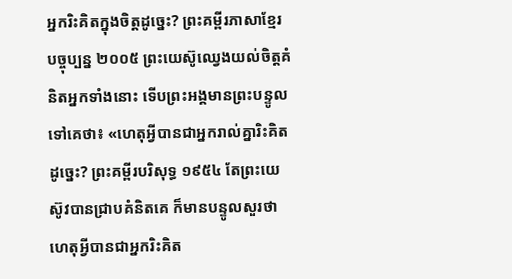អ្នករិះគិតក្នុងចិត្តដូច្នេះ? ព្រះគម្ពីរភាសាខ្មែរបច្ចុប្បន្ន ២០០៥ ព្រះយេស៊ូឈ្វេងយល់ចិត្តគំនិតអ្នកទាំងនោះ ទើបព្រះអង្គមានព្រះបន្ទូលទៅគេថា៖ «ហេតុអ្វីបានជាអ្នករាល់គ្នារិះគិតដូច្នេះ? ព្រះគម្ពីរបរិសុទ្ធ ១៩៥៤ តែព្រះយេស៊ូវបានជ្រាបគំនិតគេ ក៏មានបន្ទូលសួរថា ហេតុអ្វីបានជាអ្នករិះគិត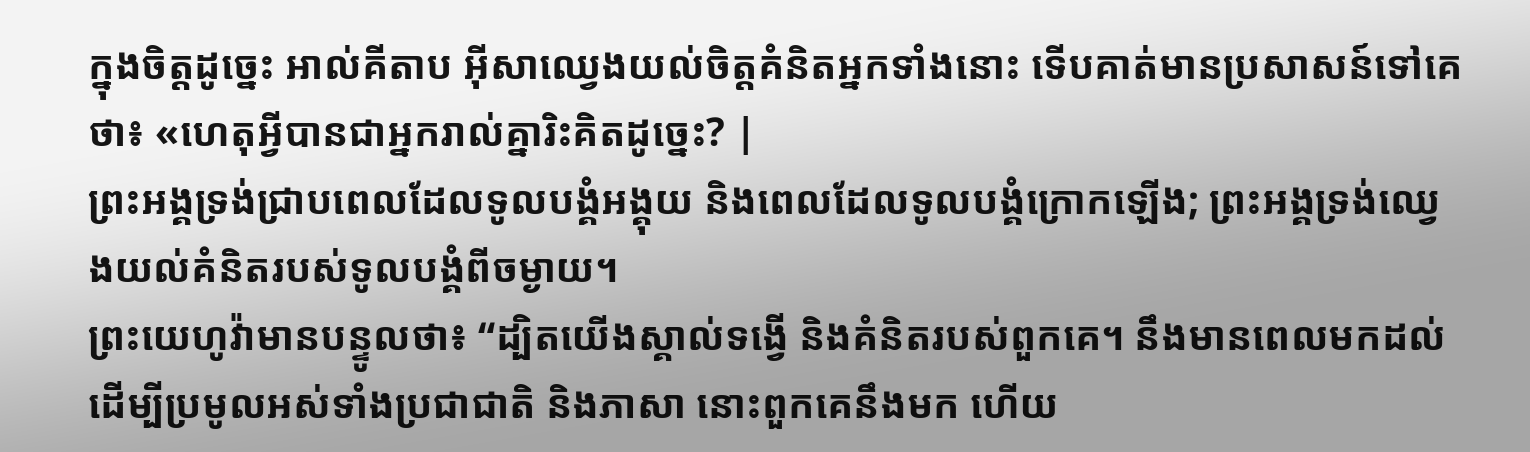ក្នុងចិត្តដូច្នេះ អាល់គីតាប អ៊ីសាឈ្វេងយល់ចិត្ដគំនិតអ្នកទាំងនោះ ទើបគាត់មានប្រសាសន៍ទៅគេថា៖ «ហេតុអ្វីបានជាអ្នករាល់គ្នារិះគិតដូច្នេះ? |
ព្រះអង្គទ្រង់ជ្រាបពេលដែលទូលបង្គំអង្គុយ និងពេលដែលទូលបង្គំក្រោកឡើង; ព្រះអង្គទ្រង់ឈ្វេងយល់គំនិតរបស់ទូលបង្គំពីចម្ងាយ។
ព្រះយេហូវ៉ាមានបន្ទូលថា៖ “ដ្បិតយើងស្គាល់ទង្វើ និងគំនិតរបស់ពួកគេ។ នឹងមានពេលមកដល់ដើម្បីប្រមូលអស់ទាំងប្រជាជាតិ និងភាសា នោះពួកគេនឹងមក ហើយ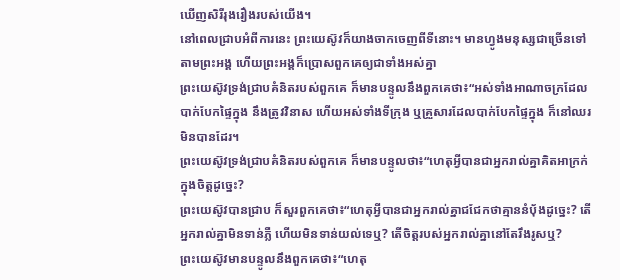ឃើញសិរីរុងរឿងរបស់យើង។
នៅពេលជ្រាបអំពីការនេះ ព្រះយេស៊ូវក៏យាងចាកចេញពីទីនោះ។ មានហ្វូងមនុស្សជាច្រើនទៅតាមព្រះអង្គ ហើយព្រះអង្គក៏ប្រោសពួកគេឲ្យជាទាំងអស់គ្នា
ព្រះយេស៊ូវទ្រង់ជ្រាបគំនិតរបស់ពួកគេ ក៏មានបន្ទូលនឹងពួកគេថា៖“អស់ទាំងអាណាចក្រដែលបាក់បែកផ្ទៃក្នុង នឹងត្រូវវិនាស ហើយអស់ទាំងទីក្រុង ឬគ្រួសារដែលបាក់បែកផ្ទៃក្នុង ក៏នៅឈរមិនបានដែរ។
ព្រះយេស៊ូវទ្រង់ជ្រាបគំនិតរបស់ពួកគេ ក៏មានបន្ទូលថា៖“ហេតុអ្វីបានជាអ្នករាល់គ្នាគិតអាក្រក់ក្នុងចិត្តដូច្នេះ?
ព្រះយេស៊ូវបានជ្រាប ក៏សួរពួកគេថា៖“ហេតុអ្វីបានជាអ្នករាល់គ្នាជជែកថាគ្មាននំប៉័ងដូច្នេះ? តើអ្នករាល់គ្នាមិនទាន់ភ្លឺ ហើយមិនទាន់យល់ទេឬ? តើចិត្តរបស់អ្នករាល់គ្នានៅតែរឹងរូសឬ?
ព្រះយេស៊ូវមានបន្ទូលនឹងពួកគេថា៖“ហេតុ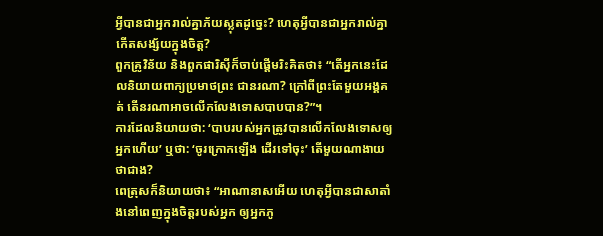អ្វីបានជាអ្នករាល់គ្នាភ័យស្លុតដូច្នេះ? ហេតុអ្វីបានជាអ្នករាល់គ្នាកើតសង្ស័យក្នុងចិត្ត?
ពួកគ្រូវិន័យ និងពួកផារិស៊ីក៏ចាប់ផ្ដើមរិះគិតថា៖ “តើអ្នកនេះដែលនិយាយពាក្យប្រមាថព្រះ ជានរណា? ក្រៅពីព្រះតែមួយអង្គគត់ តើនរណាអាចលើកលែងទោសបាបបាន?”។
ការដែលនិយាយថា: ‘បាបរបស់អ្នកត្រូវបានលើកលែងទោសឲ្យអ្នកហើយ’ ឬថា: ‘ចូរក្រោកឡើង ដើរទៅចុះ’ តើមួយណាងាយថាជាង?
ពេត្រុសក៏និយាយថា៖ “អាណានាសអើយ ហេតុអ្វីបានជាសាតាំងនៅពេញក្នុងចិត្តរបស់អ្នក ឲ្យអ្នកភូ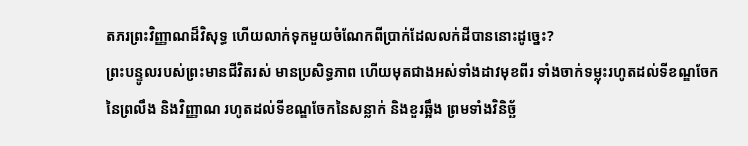តភរព្រះវិញ្ញាណដ៏វិសុទ្ធ ហើយលាក់ទុកមួយចំណែកពីប្រាក់ដែលលក់ដីបាននោះដូច្នេះ?
ព្រះបន្ទូលរបស់ព្រះមានជីវិតរស់ មានប្រសិទ្ធភាព ហើយមុតជាងអស់ទាំងដាវមុខពីរ ទាំងចាក់ទម្លុះរហូតដល់ទីខណ្ឌចែកនៃព្រលឹង និងវិញ្ញាណ រហូតដល់ទីខណ្ឌចែកនៃសន្លាក់ និងខួរឆ្អឹង ព្រមទាំងវិនិច្ឆ័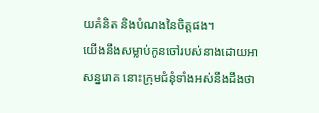យគំនិត និងបំណងនៃចិត្តផង។
យើងនឹងសម្លាប់កូនចៅរបស់នាងដោយអាសន្នរោគ នោះក្រុមជំនុំទាំងអស់នឹងដឹងថា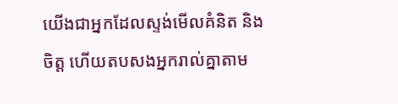យើងជាអ្នកដែលស្ទង់មើលគំនិត និងចិត្ត ហើយតបសងអ្នករាល់គ្នាតាម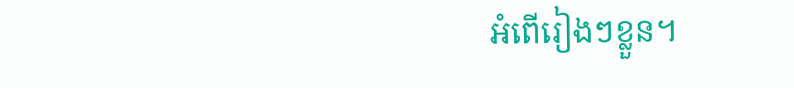អំពើរៀងៗខ្លួន។